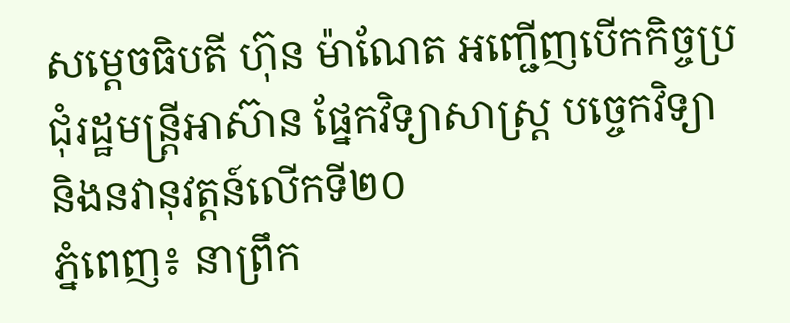សម្តេចធិបតី ហ៊ុន ម៉ាណែត អញ្ជើញបើកកិច្ចប្រជុំរដ្ឋមន្ត្រីអាស៊ាន ផ្នែកវិទ្យាសាស្ត្រ បច្ចេកវិទ្យា និងនវានុវត្តន៍លើកទី២០
ភ្នំពេញ៖ នាព្រឹក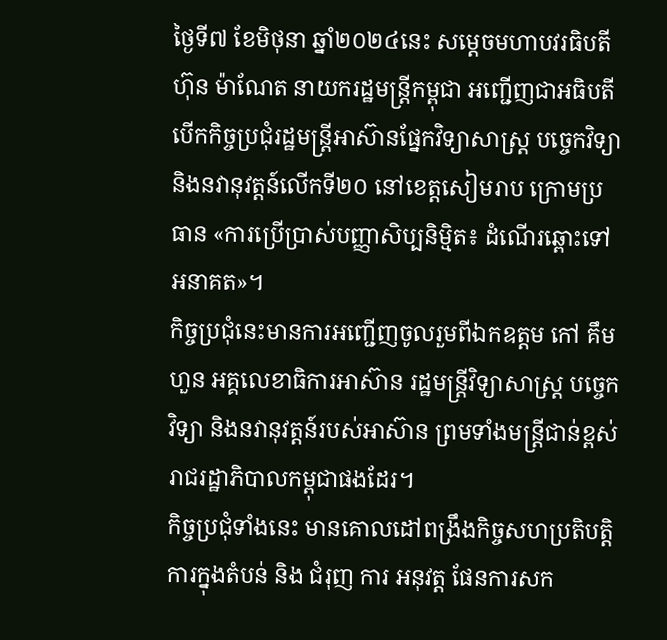ថ្ងៃទី៧ ខែមិថុនា ឆ្នាំ២០២៤នេះ សម្តេចមហាបវរធិបតី ហ៊ុន ម៉ាណែត នាយករដ្ឋមន្ត្រីកម្ពុជា អញ្ជើញជាអធិបតី បើកកិច្ចប្រជុំរដ្ឋមន្ត្រីអាស៊ានផ្នែកវិទ្យាសាស្ត្រ បច្ចេកវិទ្យា និងនវានុវត្តន៍លើកទី២០ នៅខេត្តសៀមរាប ក្រោមប្រធាន «ការប្រើប្រាស់បញ្ញាសិប្បនិម្មិត៖ ដំណើរឆ្ពោះទៅ អនាគត»។
កិច្ចប្រជុំនេះមានការអញ្ជើញចូលរួមពីឯកឧត្តម កៅ គឹមហួន អគ្គលេខាធិការអាស៊ាន រដ្ឋមន្ត្រីវិទ្យាសាស្ត្រ បច្ចេកវិទ្យា និងនវានុវត្តន៍របស់អាស៊ាន ព្រមទាំងមន្ត្រីជាន់ខ្ពស់រាជរដ្ឋាភិបាលកម្ពុជាផងដែរ។
កិច្ចប្រជុំទាំងនេះ មានគោលដៅពង្រឹងកិច្ចសហប្រតិបត្តិការក្នុងតំបន់ និង ជំរុញ ការ អនុវត្ត ផែនការសក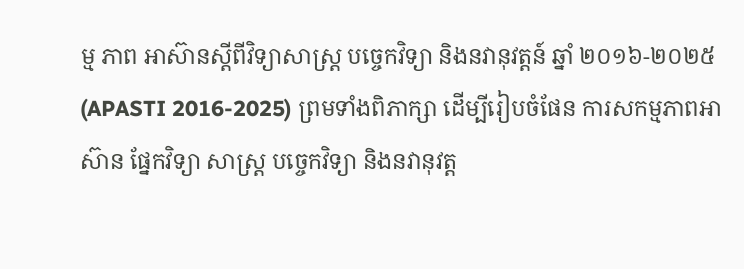ម្ម ភាព អាស៊ានស្តីពីវិទ្យាសាស្ត្រ បច្ចេកវិទ្យា និងនវានុវត្តន៍ ឆ្នាំ ២០១៦-២០២៥ (APASTI 2016-2025) ព្រមទាំងពិភាក្សា ដើម្បីរៀបចំផែន ការសកម្មភាពអាស៊ាន ផ្នែកវិទ្យា សាស្ត្រ បច្ចេកវិទ្យា និងនវានុវត្ត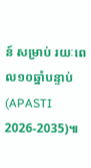ន៍ សម្រាប់ រយៈពេល១០ឆ្នាំបន្ទាប់ (APASTI 2026-2035)៕